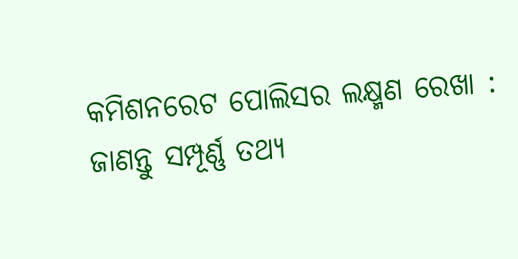କମିଶନରେଟ ପୋଲିସର ଲକ୍ଷ୍ମଣ ରେଖା : ଜାଣନ୍ତୁ ସମ୍ପୂର୍ଣ୍ଣ ତଥ୍ୟ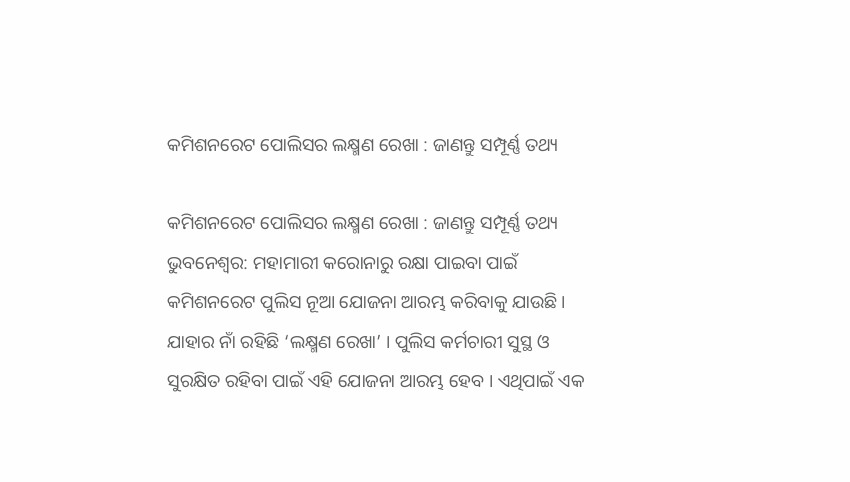କମିଶନରେଟ ପୋଲିସର ଲକ୍ଷ୍ମଣ ରେଖା : ଜାଣନ୍ତୁ ସମ୍ପୂର୍ଣ୍ଣ ତଥ୍ୟ

କମିଶନରେଟ ପୋଲିସର ଲକ୍ଷ୍ମଣ ରେଖା : ଜାଣନ୍ତୁ ସମ୍ପୂର୍ଣ୍ଣ ତଥ୍ୟ
ଭୁବନେଶ୍ୱର: ମହାମାରୀ କରୋନାରୁ ରକ୍ଷା ପାଇବା ପାଇଁ କମିଶନରେଟ ପୁଲିସ ନୂଆ ଯୋଜନା ଆରମ୍ଭ କରିବାକୁ ଯାଉଛି । ଯାହାର ନାଁ ରହିଛି ‘ଲକ୍ଷ୍ମଣ ରେଖା’ । ପୁଲିସ କର୍ମଚାରୀ ସୁସ୍ଥ ଓ ସୁରକ୍ଷିତ ରହିବା ପାଇଁ ଏହି ଯୋଜନା ଆରମ୍ଭ ହେବ । ଏଥିପାଇଁ ଏକ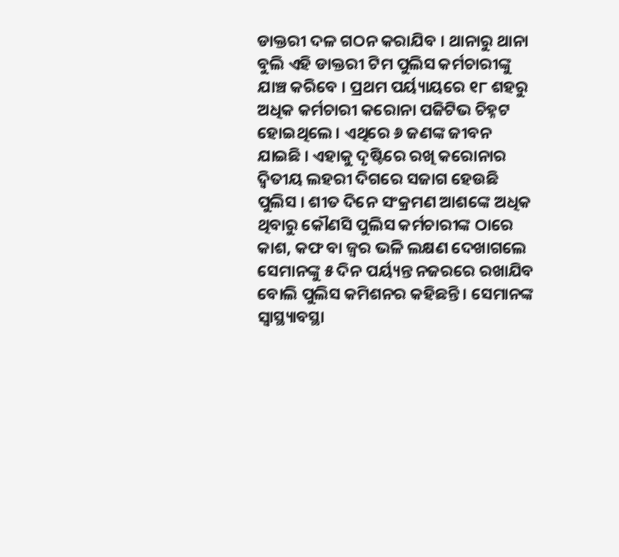ଡାକ୍ତରୀ ଦଳ ଗଠନ କରାଯିବ । ଥାନାରୁ ଥାନା ବୁଲି ଏହି ଡାକ୍ତରୀ ଟିମ ପୁଲିସ କର୍ମଚାରୀଙ୍କୁ ଯାଞ୍ଚ କରିବେ । ପ୍ରଥମ ପର୍ୟ୍ୟାୟରେ ୧୮ ଶହରୁ ଅଧିକ କର୍ମଚାରୀ କରୋନା ପଜିଟିଭ ଚିହ୍ନଟ ହୋଇଥିଲେ । ଏଥିରେ ୬ ଜଣଙ୍କ ଜୀବନ ଯାଇଛି । ଏହାକୁ ଦୃଷ୍ଟିରେ ରଖି କରୋନାର ଦ୍ୱିତୀୟ ଲହରୀ ଦିଗରେ ସଜାଗ ହେଉଛି ପୁଲିସ । ଶୀତ ଦିନେ ସଂକ୍ରମଣ ଆଶଙ୍କେ ଅଧିକ ଥିବାରୁ କୌଣସି ପୁଲିସ କର୍ମଚାରୀଙ୍କ ଠାରେ କାଶ, କଫ ବା ଜ୍ୱର ଭଳି ଲକ୍ଷଣ ଦେଖାଗଲେ ସେମାନଙ୍କୁ ୫ ଦିନ ପର୍ୟ୍ୟନ୍ତ ନଜରରେ ରଖାଯିବ ବୋଲି ପୁଲିସ କମିଶନର କହିଛନ୍ତି । ସେମାନଙ୍କ ସ୍ୱାସ୍ଥ୍ୟାବସ୍ଥା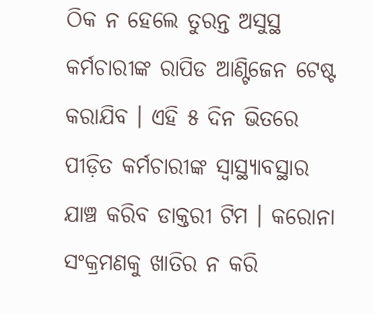ଠିକ ନ ହେଲେ ତୁରନ୍ତ ଅସୁସ୍ଥ କର୍ମଚାରୀଙ୍କ ରାପିଡ ଆଣ୍ଟିଜେନ ଟେଷ୍ଟ କରାଯିବ । ଏହି ୫ ଦିନ ଭିତରେ ପୀଡ଼ିତ କର୍ମଚାରୀଙ୍କ ସ୍ୱାସ୍ଥ୍ୟାବସ୍ଥାର ଯାଞ୍ଚ କରିବ ଡାକ୍ତରୀ ଟିମ । କରୋନା ସଂକ୍ରମଣକୁ ଖାତିର ନ କରି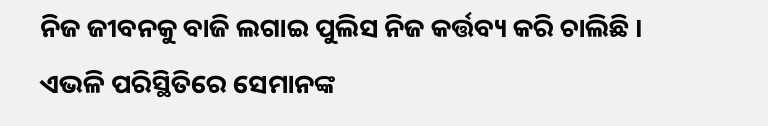ନିଜ ଜୀବନକୁ ବାଜି ଲଗାଇ ପୁଲିସ ନିଜ କର୍ତ୍ତବ୍ୟ କରି ଚାଲିଛି । ଏଭଳି ପରିସ୍ଥିତିରେ ସେମାନଙ୍କ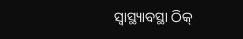ସ୍ୱାସ୍ଥ୍ୟାବସ୍ଥା ଠିକ୍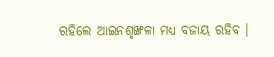ରହିଲେ ଆଇନଶୃଙ୍ଖଳା ମଧ୍ୟ ବଜାୟ ରହିବ ।